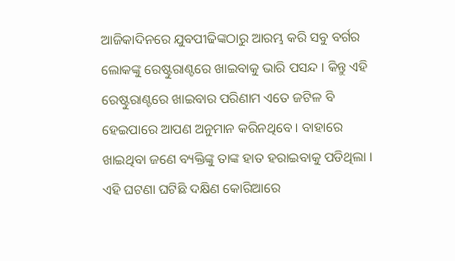ଆଜିକାଦିନରେ ଯୁବପୀଢିଙ୍କଠାରୁ ଆରମ୍ଭ କରି ସବୁ ବର୍ଗର ଲୋକଙ୍କୁ ରେଷ୍ଟୁରାଣ୍ଟରେ ଖାଇବାକୁ ଭାରି ପସନ୍ଦ । କିନ୍ତୁ ଏହି ରେଷ୍ଟୁରାଣ୍ଟରେ ଖାଇବାର ପରିଣାମ ଏତେ ଜଟିଳ ବି ହେଇପାରେ ଆପଣ ଅନୁମାନ କରିନଥିବେ । ବାହାରେ ଖାଇଥିବା ଜଣେ ବ୍ୟକ୍ତିଙ୍କୁ ତାଙ୍କ ହାତ ହରାଇବାକୁ ପଡିଥିଲା । ଏହି ଘଟଣା ଘଟିଛି ଦକ୍ଷିଣ କୋରିଆରେ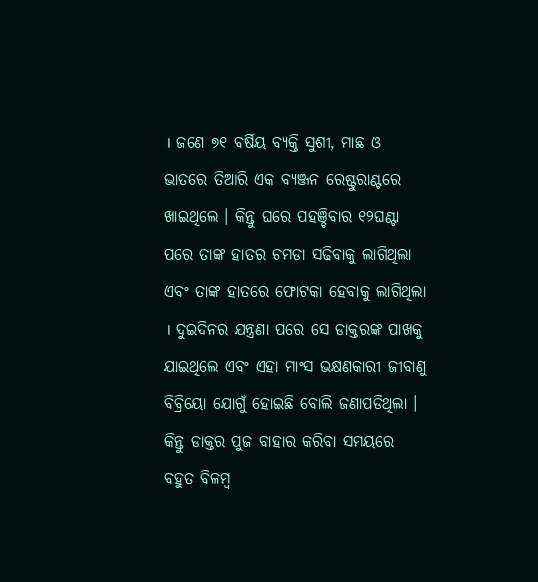। ଜଣେ ୭୧ ବର୍ଷିୟ ବ୍ୟକ୍ତି ସୁଶୀ, ମାଛ ଓ ଭାତରେ ତିଆରି ଏକ ବ୍ୟଞ୍ଜନ ରେଷ୍ଟୁରାଣ୍ଟରେ ଖାଇଥିଲେ । କିନ୍ତୁ ଘରେ ପହଞ୍ଚିବାର ୧୨ଘଣ୍ଟା ପରେ ତାଙ୍କ ହାତର ଚମଡା ସଢିବାକୁ ଲାଗିଥିଲା ଏବଂ ତାଙ୍କ ହାତରେ ଫୋଟକା ହେବାକୁ ଲାଗିଥିଲା । ଦୁଇଦିନର ଯନ୍ତ୍ରଣା ପରେ ସେ ଡାକ୍ତରଙ୍କ ପାଖକୁ ଯାଇଥିଲେ ଏବଂ ଏହା ମାଂସ ଭକ୍ଷଣକାରୀ ଜୀବାଣୁ ବିବ୍ରିୟୋ ଯୋଗୁଁ ହୋଇଛି ବୋଲି ଜଣାପଡିଥିଲା । କିନ୍ତୁ ଡାକ୍ତର ପୁଜ ବାହାର କରିବା ସମୟରେ ବହୁତ ବିଳମ୍ବ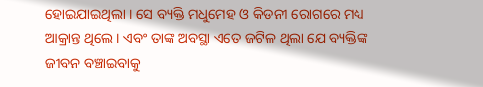ହୋଇଯାଇଥିଲା । ସେ ବ୍ୟକ୍ତି ମଧୁମେହ ଓ କିଡନୀ ରୋଗରେ ମଧ୍ୟ ଆକ୍ରାନ୍ତ ଥିଲେ । ଏବଂ ତାଙ୍କ ଅବସ୍ଥା ଏତେ ଜଟିଳ ଥିଲା ଯେ ବ୍ୟକ୍ତିଙ୍କ ଜୀବନ ବଞ୍ଚାଇବାକୁ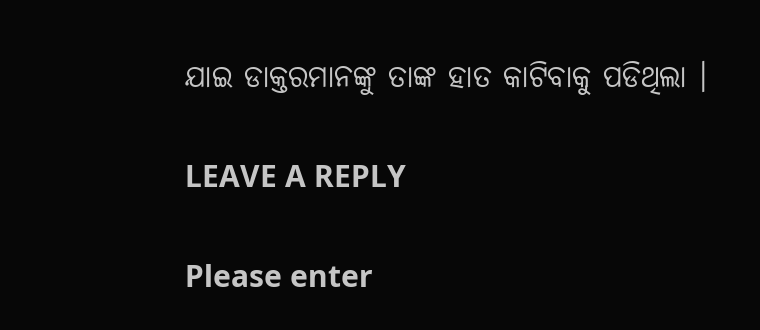ଯାଇ ଡାକ୍ତରମାନଙ୍କୁ ତାଙ୍କ ହାତ କାଟିବାକୁ ପଡିଥିଲା ।

LEAVE A REPLY

Please enter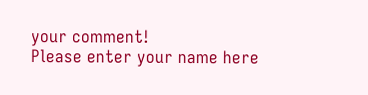your comment!
Please enter your name here